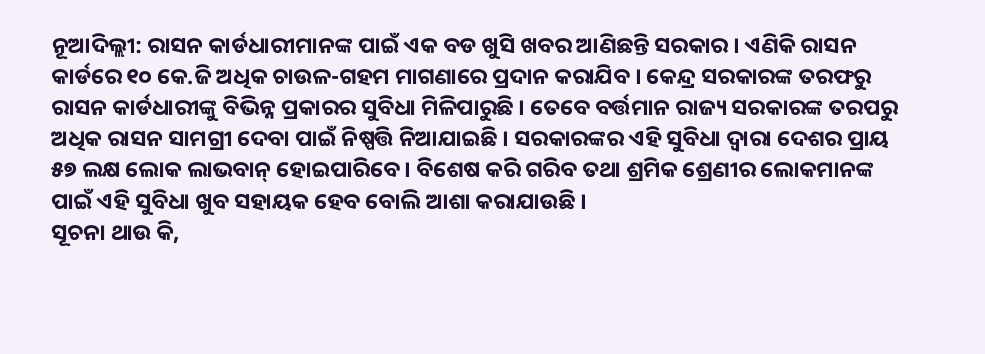ନୂଆଦିଲ୍ଲୀ: ରାସନ କାର୍ଡଧାରୀମାନଙ୍କ ପାଇଁ ଏକ ବଡ ଖୁସି ଖବର ଆଣିଛନ୍ତି ସରକାର । ଏଣିକି ରାସନ କାର୍ଡରେ ୧୦ କେ.ଜି ଅଧିକ ଚାଉଳ-ଗହମ ମାଗଣାରେ ପ୍ରଦାନ କରାଯିବ । କେନ୍ଦ୍ର ସରକାରଙ୍କ ତରଫରୁ ରାସନ କାର୍ଡଧାରୀଙ୍କୁ ବିଭିନ୍ନ ପ୍ରକାରର ସୁବିଧା ମିଳିପାରୁଛି । ତେବେ ବର୍ତ୍ତମାନ ରାଜ୍ୟ ସରକାରଙ୍କ ତରପରୁ ଅଧିକ ରାସନ ସାମଗ୍ରୀ ଦେବା ପାଇଁ ନିଷ୍ପତ୍ତି ନିଆଯାଇଛି । ସରକାରଙ୍କର ଏହି ସୁବିଧା ଦ୍ୱାରା ଦେଶର ପ୍ରାୟ ୫୭ ଲକ୍ଷ ଲୋକ ଲାଭବାନ୍ ହୋଇପାରିବେ । ବିଶେଷ କରି ଗରିବ ତଥା ଶ୍ରମିକ ଶ୍ରେଣୀର ଲୋକମାନଙ୍କ ପାଇଁ ଏହି ସୁବିଧା ଖୁବ ସହାୟକ ହେବ ବୋଲି ଆଶା କରାଯାଉଛି ।
ସୂଚନା ଥାଉ କି,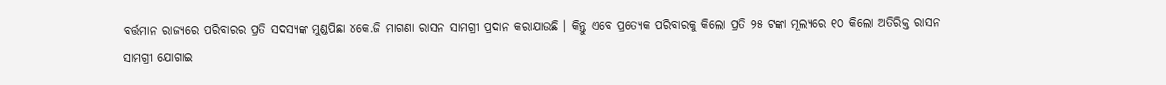ବର୍ତ୍ତମାନ ରାଜ୍ୟରେ ପରିବାରର ପ୍ରତି ସଦସ୍ୟଙ୍କ ମୁଣ୍ଡପିଛା ୪କେ.ଜି ମାଗଣା ରାସନ ସାମଗ୍ରୀ ପ୍ରଦାନ କରାଯାଉଛି । କିନ୍ତୁ ଏବେ ପ୍ରତ୍ୟେକ ପରିବାରକୁ କିଲୋ ପ୍ରତି ୨୫ ଟଙ୍କା ମୂଲ୍ୟରେ ୧୦ କିଲୋ ଅତିରିକ୍ତ ରାସନ ସାମଗ୍ରୀ ଯୋଗାଇ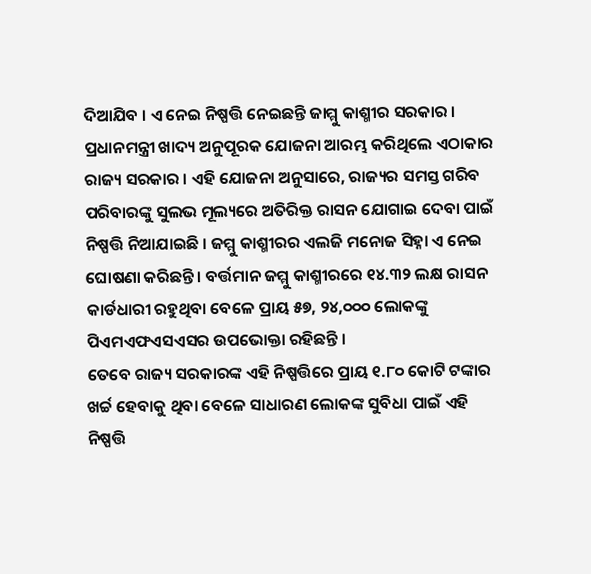ଦିଆଯିବ । ଏ ନେଇ ନିଷ୍ପତ୍ତି ନେଇଛନ୍ତି ଜାମ୍ମୁ କାଶ୍ମୀର ସରକାର । ପ୍ରଧାନମନ୍ତ୍ରୀ ଖାଦ୍ୟ ଅନୁପୂରକ ଯୋଜନା ଆରମ୍ଭ କରିଥିଲେ ଏଠାକାର ରାଜ୍ୟ ସରକାର । ଏହି ଯୋଜନା ଅନୁସାରେ, ରାଜ୍ୟର ସମସ୍ତ ଗରିବ ପରିବାରଙ୍କୁ ସୁଲଭ ମୂଲ୍ୟରେ ଅତିରିକ୍ତ ରାସନ ଯୋଗାଇ ଦେବା ପାଇଁ ନିଷ୍ପତ୍ତି ନିଆଯାଇଛି । ଜମ୍ମୁ କାଶ୍ମୀରର ଏଲଜି ମନୋଜ ସିହ୍ନା ଏ ନେଇ ଘୋଷଣା କରିଛନ୍ତି । ବର୍ତ୍ତମାନ ଜମ୍ମୁ କାଶ୍ମୀରରେ ୧୪.୩୨ ଲକ୍ଷ ରାସନ କାର୍ଡଧାରୀ ରହୁଥିବା ବେଳେ ପ୍ରାୟ ୫୭, ୨୪,୦୦୦ ଲୋକଙ୍କୁ ପିଏମଏଫଏସଏସର ଉପଭୋକ୍ତା ରହିଛନ୍ତି ।
ତେବେ ରାଜ୍ୟ ସରକାରଙ୍କ ଏହି ନିଷ୍ପତ୍ତିରେ ପ୍ରାୟ ୧.୮୦ କୋଟି ଟଙ୍କାର ଖର୍ଚ୍ଚ ହେବାକୁ ଥିବା ବେଳେ ସାଧାରଣ ଲୋକଙ୍କ ସୁବିଧା ପାଇଁ ଏହି ନିଷ୍ପତ୍ତି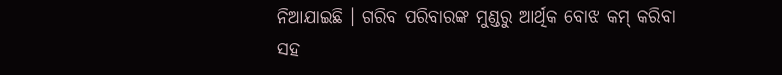ନିଆଯାଇଛି । ଗରିବ ପରିବାରଙ୍କ ମୁଣ୍ଡରୁ ଆର୍ଥିକ ବୋଝ କମ୍ କରିବା ସହ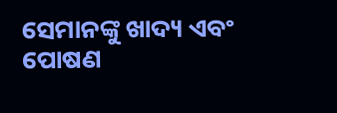ସେମାନଙ୍କୁ ଖାଦ୍ୟ ଏବଂ ପୋଷଣ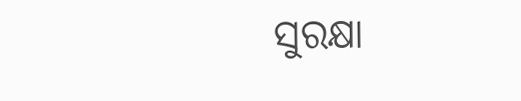ସୁରକ୍ଷା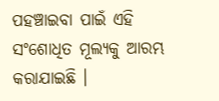ପହଞ୍ଚାଇବା ପାଇଁ ଏହି ସଂଶୋଧିତ ମୂଲ୍ୟକୁ ଆରମ୍ଭ କରାଯାଇଛି ।